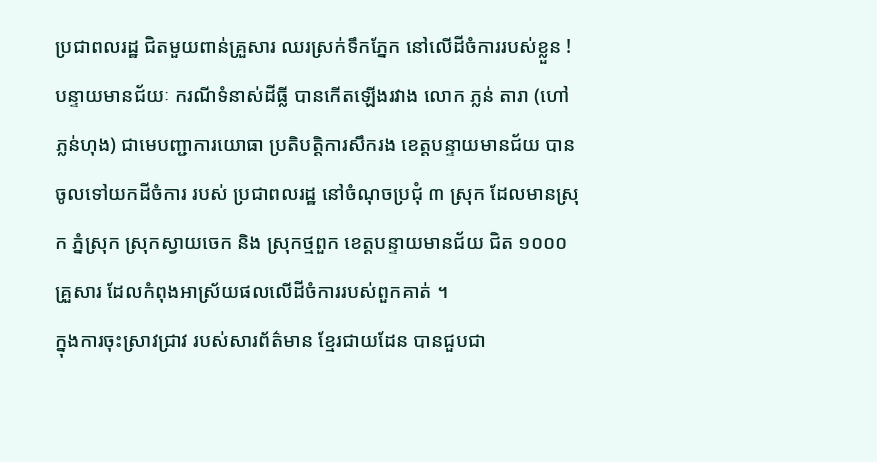ប្រជាពលរដ្ឋ ជិតមួយពាន់គ្រួសារ ឈរស្រក់ទឹកភ្នែក នៅលើដីចំការរបស់ខ្លួន !
បន្ទាយមានជ័យៈ ករណីទំនាស់ដីធ្លី បានកើតឡើងរវាង លោក ភ្លន់ តារា (ហៅ ភ្លន់ហុង) ជាមេបញ្ជាការយោធា ប្រតិបត្តិការសឹករង ខេត្តបន្ទាយមានជ័យ បានចូលទៅយកដីចំការ របស់ ប្រជាពលរដ្ឋ នៅចំណុចប្រជុំ ៣ ស្រុក ដែលមានស្រុក ភ្នំស្រុក ស្រុកស្វាយចេក និង ស្រុកថ្មពួក ខេត្តបន្ទាយមានជ័យ ជិត ១០០០ គ្រួសារ ដែលកំពុងអាស្រ័យផលលើដីចំការរបស់ពួកគាត់ ។
ក្នុងការចុះស្រាវជ្រាវ របស់សារព័ត៌មាន ខ្មែរជាយដែន បានជួបជា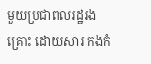មួយប្រជាពលរដ្ឋរង គ្រោះ ដោយសារ កងកំ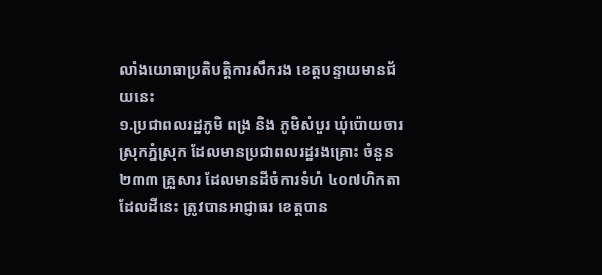លាំងយោធាប្រតិបត្តិការសឹករង ខេត្តបន្ទាយមានជ័យនេះ
១.ប្រជាពលរដ្ឋភូមិ ពង្រ និង ភូមិសំបួរ ឃុំប៉ោយចារ ស្រុកភ្នំស្រុក ដែលមានប្រជាពលរដ្ឋរងគ្រោះ ចំនួន ២៣៣ គ្រួសារ ដែលមានដីចំការទំហំ ៤០៧ហិកតា ដែលដីនេះ ត្រូវបានអាជ្ញាធរ ខេត្តបាន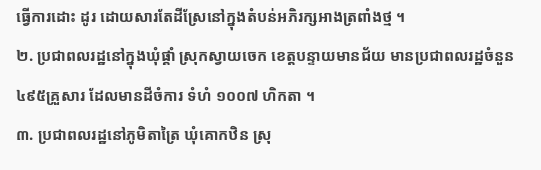ធ្វើការដោះ ដូរ ដោយសារតែដីស្រែនៅក្នុងតំបន់អភិរក្សអាងត្រពាំងថ្ម ។
២. ប្រជាពលរដ្ឋនៅក្នុងឃុំផ្គាំ ស្រុកស្វាយចេក ខេត្តបន្ទាយមានជ័យ មានប្រជាពលរដ្ឋចំនួន ៤៩៥គ្រួសារ ដែលមានដីចំការ ទំហំ ១០០៧ ហិកតា ។
៣. ប្រជាពលរដ្ឋនៅភូមិតាត្រៃ ឃុំគោកឋិន ស្រុ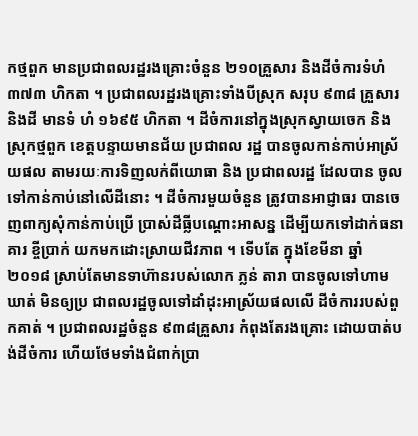កថ្មពួក មានប្រជាពលរដ្ឋរងគ្រោះចំនួន ២១០គ្រួសារ និងដីចំការទំហំ ៣៧៣ ហិកតា ។ ប្រជាពលរដ្ឋរងគ្រោះទាំងបីស្រុក សរុប ៩៣៨ គ្រួសារ និងដី មានទំ ហំ ១៦៩៥ ហិកតា ។ ដីចំការនៅក្នុងស្រុកស្វាយចេក និងស្រុកថ្មពួក ខេត្តបន្ទាយមានជ័យ ប្រជាពល រដ្ឋ បានចូលកាន់កាប់អាស្រ័យផល តាមរយៈការទិញលក់ពីយោធា និង ប្រជាពលរដ្ឋ ដែលបាន ចូល ទៅកាន់កាប់នៅលើដីនោះ ។ ដីចំការមួយចំនួន ត្រូវបានអាជ្ញាធរ បានចេញពាក្យសុំកាន់កាប់ប្រើ ប្រាស់ដីធ្លីបណ្តោះអាសន្ន ដើម្បីយកទៅដាក់ធនាគារ ខ្ចីប្រាក់ យកមកដោះស្រាយជីវភាព ។ ទើបតែ ក្នុងខែមីនា ឆ្នាំ២០១៨ ស្រាប់តែមានទាហ៊ានរបស់លោក ភ្លន់ តារា បានចូលទៅហាមឃាត់ មិនឲ្យប្រ ជាពលរដ្ឋចូលទៅដាំដុះអាស្រ័យផលលើ ដីចំការរបស់ពួកគាត់ ។ ប្រជាពលរដ្ឋចំនួន ៩៣៨គ្រួសារ កំពុងតែរងគ្រោះ ដោយបាត់បង់ដីចំការ ហើយថែមទាំងជំពាក់ប្រា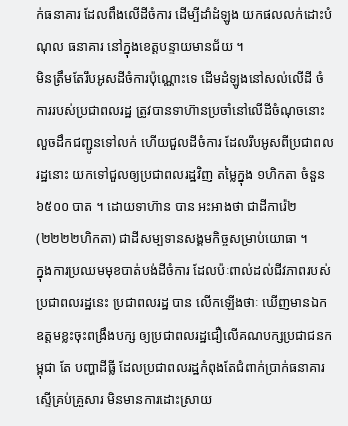ក់ធនាគារ ដែលពឹងលើដីចំការ ដើម្បីដាំដំឡូង យកផលលក់ដោះបំណុល ធនាគារ នៅក្នុងខេត្តបន្ទាយមានជ័យ ។
មិនត្រឹមតែរឹបអូសដីចំការប៉ុណ្ណោះទេ ដើមដំឡូងនៅសល់លើដី ចំការរបស់ប្រជាពលរដ្ឋ ត្រូវបានទាហ៊ានប្រចាំនៅលើដីចំណុចនោះ លួចដឹកជញ្ជូនទៅលក់ ហើយជួលដីចំការ ដែលរឹបអូសពីប្រជាពល រដ្ឋនោះ យកទៅជួលឲ្យប្រជាពលរដ្ឋវិញ តម្លៃក្នុង ១ហិកតា ចំនួន ៦៥០០ បាត ។ ដោយទាហ៊ាន បាន អះអាងថា ជាដីការ៉េ២ (២២២២ហិកតា) ជាដីសម្បទានសង្គមកិច្ចសម្រាប់យោធា ។
ក្នុងការប្រឈមមុខបាត់បង់ដីចំការ ដែលប៉ៈពាល់ដល់ជីវភាពរបស់ប្រជាពលរដ្ឋនេះ ប្រជាពលរដ្ឋ បាន លើកឡើងថាៈ ឃើញមានឯកឧត្តមខ្លះចុះពង្រឹងបក្ស ឲ្យប្រជាពលរដ្ឋជឿលើគណបក្សប្រជាជនកម្ពុជា តែ បញ្ហាដីធ្លី ដែលប្រជាពលរដ្ឋកំពុងតែជំពាក់ប្រាក់ធនាគារ ស្ទើគ្រប់គ្រួសារ មិនមានការដោះស្រាយ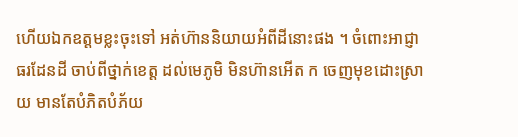ហើយឯកឧត្តមខ្លះចុះទៅ អត់ហ៊ាននិយាយអំពីដីនោះផង ។ ចំពោះអាជ្ញាធរដែនដី ចាប់ពីថ្នាក់ខេត្ត ដល់មេភូមិ មិនហ៊ានអើត ក ចេញមុខដោះស្រាយ មានតែបំភិតបំភ័យ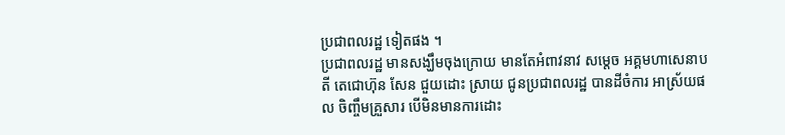ប្រជាពលរដ្ឋ ទៀតផង ។
ប្រជាពលរដ្ឋ មានសង្ឃឹមចុងក្រោយ មានតែអំពាវនាវ សម្តេច អគ្គមហាសេនាបតី តេជោហ៊ុន សែន ជួយដោះ ស្រាយ ជូនប្រជាពលរដ្ឋ បានដីចំការ អាស្រ័យផល ចិញ្ចឹមគ្រួសារ បើមិនមានការដោះ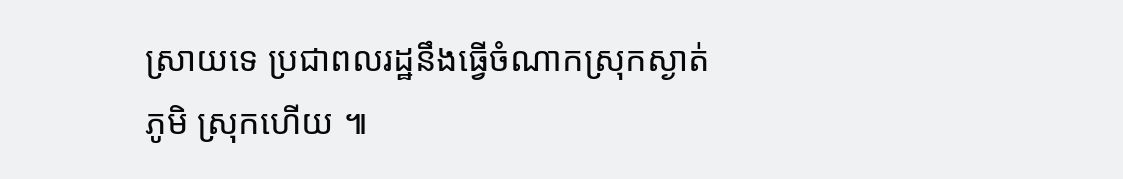ស្រាយទេ ប្រជាពលរដ្ឋនឹងធ្វើចំណាកស្រុកស្ងាត់ភូមិ ស្រុកហើយ ៕